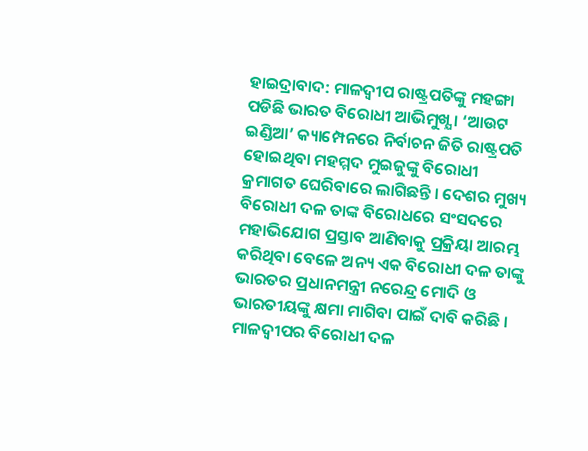ହାଇଦ୍ରାବାଦ: ମାଳଦ୍ୱୀପ ରାଷ୍ଟ୍ରପତିଙ୍କୁ ମହଙ୍ଗା ପଡିଛି ଭାରତ ବିରୋଧୀ ଆଭିମୁଖ୍ଯ । ‘ଆଉଟ ଇଣ୍ଡିଆ’ କ୍ୟାମ୍ପେନରେ ନିର୍ବାଚନ ଜିତି ରାଷ୍ଟ୍ରପତି ହୋଇଥିବା ମହମ୍ମଦ ମୁଇଜୁଙ୍କୁ ବିରୋଧୀ କ୍ରମାଗତ ଘେରିବାରେ ଲାଗିଛନ୍ତି । ଦେଶର ମୁଖ୍ୟ ବିରୋଧୀ ଦଳ ତାଙ୍କ ବିରୋଧରେ ସଂସଦରେ ମହାଭିଯୋଗ ପ୍ରସ୍ତାବ ଆଣିବାକୁ ପ୍ରକ୍ରିୟା ଆରମ୍ଭ କରିଥିବା ବେଳେ ଅନ୍ୟ ଏକ ବିରୋଧୀ ଦଳ ତାଙ୍କୁ ଭାରତର ପ୍ରଧାନମନ୍ତ୍ରୀ ନରେନ୍ଦ୍ର ମୋଦି ଓ ଭାରତୀୟଙ୍କୁ କ୍ଷମା ମାଗିବା ପାଇଁ ଦାବି କରିଛି । ମାଳଦ୍ବୀପର ବିରୋଧୀ ଦଳ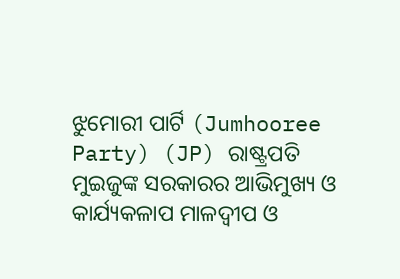ଝୁମୋରୀ ପାର୍ଟି (Jumhooree Party) (JP) ରାଷ୍ଟ୍ରପତି ମୁଇଜୁଙ୍କ ସରକାରର ଆଭିମୁଖ୍ୟ ଓ କାର୍ଯ୍ୟକଳାପ ମାଳଦ୍ୱୀପ ଓ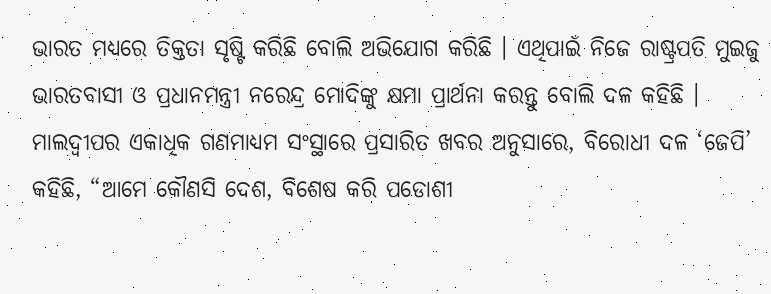ଭାରତ ମଧ୍ୟରେ ତିକ୍ତତା ସୃଷ୍ଟି କରିଛି ବୋଲି ଅଭିଯୋଗ କରିଛି । ଏଥିପାଇଁ ନିଜେ ରାଷ୍ଟ୍ରପତି ମୁଇଜୁ ଭାରତବାସୀ ଓ ପ୍ରଧାନମନ୍ତ୍ରୀ ନରେନ୍ଦ୍ର ମୋଦିଙ୍କୁ କ୍ଷମା ପ୍ରାର୍ଥନା କରନ୍ତୁ ବୋଲି ଦଳ କହିଛି ।
ମାଲଦ୍ୱୀପର ଏକାଧିକ ଗଣମାଧ୍ୟମ ସଂସ୍ଥାରେ ପ୍ରସାରିତ ଖବର ଅନୁସାରେ, ବିରୋଧୀ ଦଳ ‘ଜେପି’ କହିଛି, “ଆମେ କୌଣସି ଦେଶ, ବିଶେଷ କରି ପଡୋଶୀ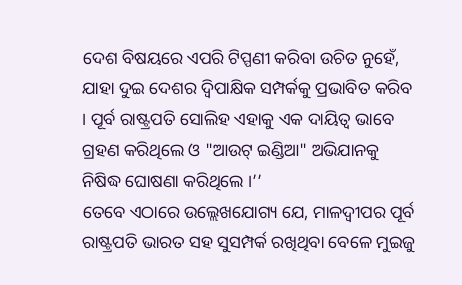ଦେଶ ବିଷୟରେ ଏପରି ଟିପ୍ପଣୀ କରିବା ଉଚିତ ନୁହେଁ, ଯାହା ଦୁଇ ଦେଶର ଦ୍ବିପାକ୍ଷିକ ସମ୍ପର୍କକୁ ପ୍ରଭାବିତ କରିବ । ପୂର୍ବ ରାଷ୍ଟ୍ରପତି ସୋଲିହ ଏହାକୁ ଏକ ଦାୟିତ୍ବ ଭାବେ ଗ୍ରହଣ କରିଥିଲେ ଓ "ଆଉଟ୍ ଇଣ୍ଡିଆ" ଅଭିଯାନକୁ ନିଷିଦ୍ଧ ଘୋଷଣା କରିଥିଲେ ।’’
ତେବେ ଏଠାରେ ଉଲ୍ଲେଖଯୋଗ୍ୟ ଯେ, ମାଳଦ୍ୱୀପର ପୂର୍ବ ରାଷ୍ଟ୍ରପତି ଭାରତ ସହ ସୁସମ୍ପର୍କ ରଖିଥିବା ବେଳେ ମୁଇଜୁ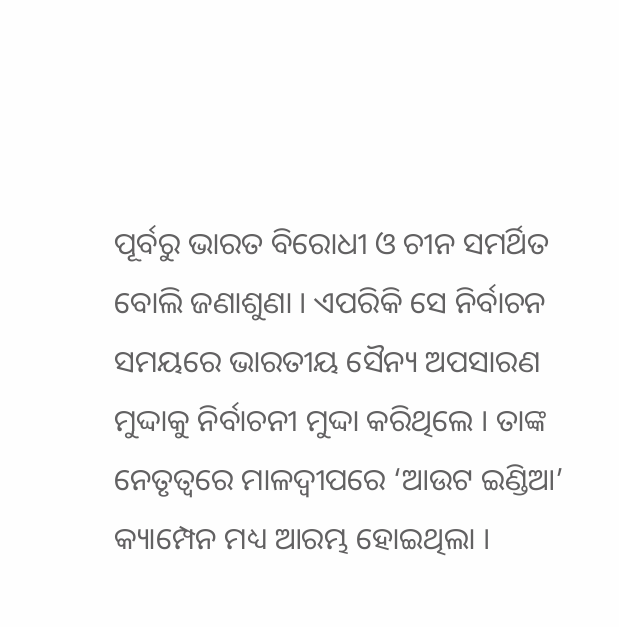ପୂର୍ବରୁ ଭାରତ ବିରୋଧୀ ଓ ଚୀନ ସମର୍ଥିତ ବୋଲି ଜଣାଶୁଣା । ଏପରିକି ସେ ନିର୍ବାଚନ ସମୟରେ ଭାରତୀୟ ସୈନ୍ୟ ଅପସାରଣ ମୁଦ୍ଦାକୁ ନିର୍ବାଚନୀ ମୁଦ୍ଦା କରିଥିଲେ । ତାଙ୍କ ନେତୃତ୍ବରେ ମାଳଦ୍ବୀପରେ ‘ଆଉଟ ଇଣ୍ଡିଆ’ କ୍ୟାମ୍ପେନ ମଧ୍ୟ ଆରମ୍ଭ ହୋଇଥିଲା ।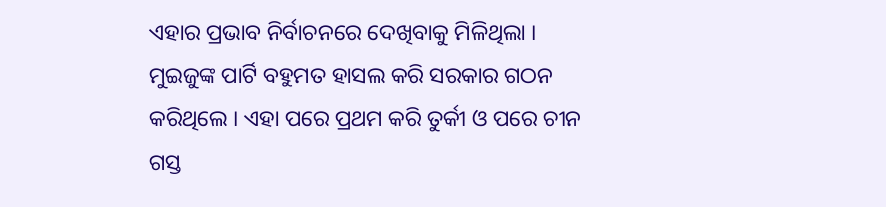ଏହାର ପ୍ରଭାବ ନିର୍ବାଚନରେ ଦେଖିବାକୁ ମିଳିଥିଲା । ମୁଇଜୁଙ୍କ ପାର୍ଟି ବହୁମତ ହାସଲ କରି ସରକାର ଗଠନ କରିଥିଲେ । ଏହା ପରେ ପ୍ରଥମ କରି ତୁର୍କୀ ଓ ପରେ ଚୀନ ଗସ୍ତ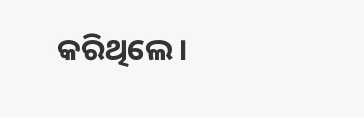କରିଥିଲେ ।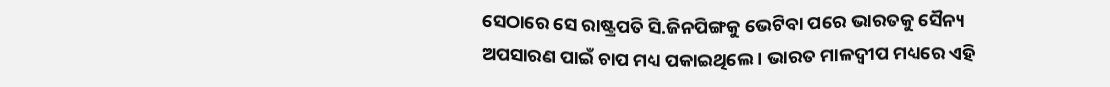ସେଠାରେ ସେ ରାଷ୍ଟ୍ରପତି ସି.ଜିନପିଙ୍ଗକୁ ଭେଟିବା ପରେ ଭାରତକୁ ସୈନ୍ୟ ଅପସାରଣ ପାଇଁ ଚାପ ମଧ୍ୟ ପକାଇଥିଲେ । ଭାରତ ମାଳଦ୍ବୀପ ମଧ୍ୟରେ ଏହି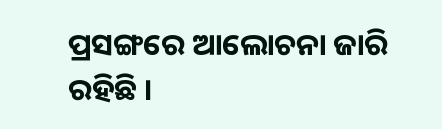ପ୍ରସଙ୍ଗରେ ଆଲୋଚନା ଜାରି ରହିଛି ।